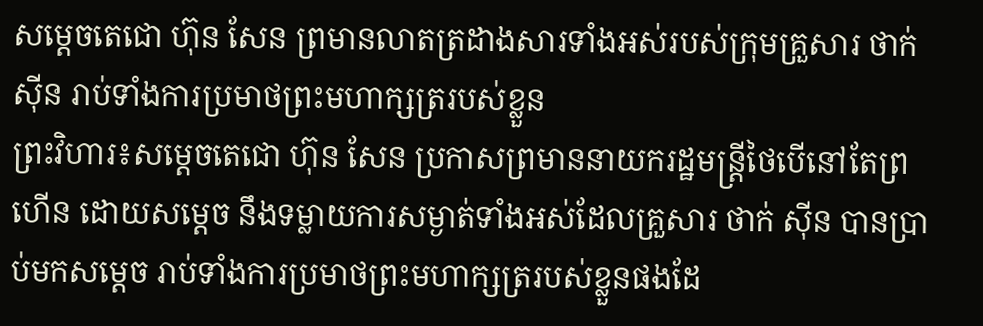សម្ដេចតេជោ ហ៊ុន សែន ព្រមានលាតត្រដាងសារទាំងអស់របស់ក្រុមគ្រួសារ ថាក់ ស៊ីន រាប់ទាំងការប្រមាថព្រះមហាក្សត្ររបស់ខ្លួន
ព្រះវិហារ៖សម្ដេចតេជោ ហ៊ុន សែន ប្រកាសព្រមាននាយករដ្ឋមន្ត្រីថៃបើនៅតែព្រហើន ដោយសម្ដេច នឹងទម្លាយការសម្ងាត់ទាំងអស់ដែលគ្រួសារ ថាក់ ស៊ីន បានប្រាប់មកសម្ដេច រាប់ទាំងការប្រមាថព្រះមហាក្សត្ររបស់ខ្លួនផងដែ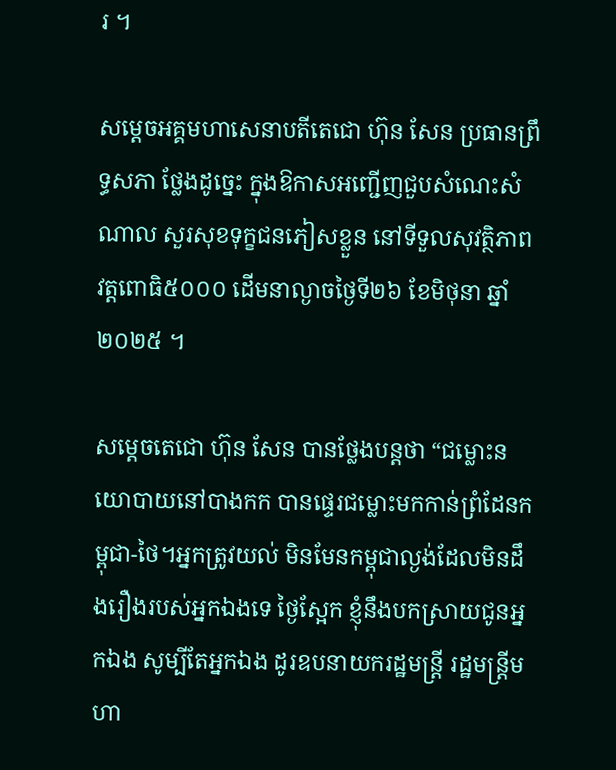រ ។

សម្តេចអគ្គមហាសេនាបតីតេជោ ហ៊ុន សែន ប្រធានព្រឹទ្ធសភា ថ្លែងដូច្នេះ ក្នុងឱកាសអញ្ជើញជួបសំណេះសំណាល សួរសុខទុក្ខជនភៀសខ្លួន នៅទីទួលសុវត្ថិភាព វត្តពោធិ៥០០០ ដើមនាល្ងាចថ្ងៃទី២៦ ខែមិថុនា ឆ្នាំ២០២៥ ។

សម្តេចតេជោ ហ៊ុន សែន បានថ្លែងបន្តថា “ជម្លោះនយោបាយនៅបាងកក បានផ្ទេរជម្លោះមកកាន់ព្រំដែនកម្ពុជា-ថៃ។អ្នកត្រូវយល់ មិនមែនកម្ពុជាល្ងង់ដែលមិនដឹងរឿងរបស់អ្នកឯងទេ ថ្ងៃស្អែក ខ្ញុំនឹងបកស្រាយជូនអ្នកឯង សូម្បីតែអ្នកឯង ដូរឧបនាយករដ្ឋមន្ត្រី រដ្ឋមន្ត្រីមហា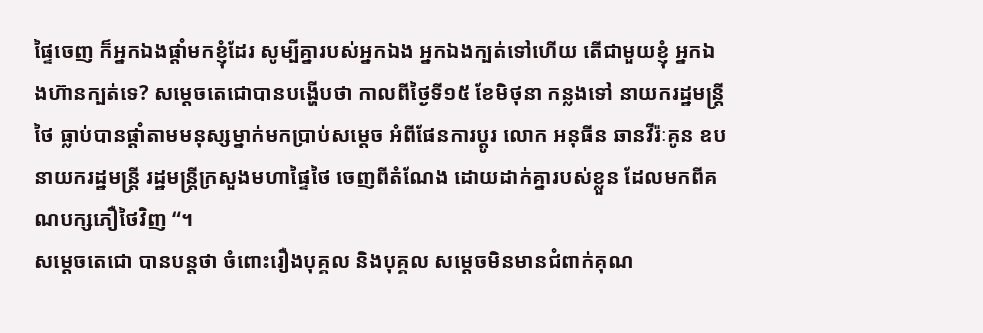ផ្ទៃចេញ ក៏អ្នកឯងផ្តាំមកខ្ញុំដែរ សូម្បីគ្នារបស់អ្នកឯង អ្នកឯងក្បត់ទៅហើយ តើជាមួយខ្ញុំ អ្នកឯងហ៊ានក្បត់ទេ? សម្ដេចតេជោបានបង្ហើបថា កាលពីថ្ងៃទី១៥ ខែមិថុនា កន្លងទៅ នាយករដ្ឋមន្ត្រីថៃ ធ្លាប់បានផ្តាំតាមមនុស្សម្នាក់មកប្រាប់សម្តេច អំពីផែនការប្តូរ លោក អនុធីន ឆានវីរ៉ៈគូន ឧបនាយករដ្ឋមន្ត្រី រដ្ឋមន្ត្រីក្រសួងមហាផ្ទៃថៃ ចេញពីតំណែង ដោយដាក់គ្នារបស់ខ្លួន ដែលមកពីគណបក្សភឿថៃវិញ “។
សម្តេចតេជោ បានបន្តថា ចំពោះរឿងបុគ្គល និងបុគ្គល សម្តេចមិនមានជំពាក់គុណ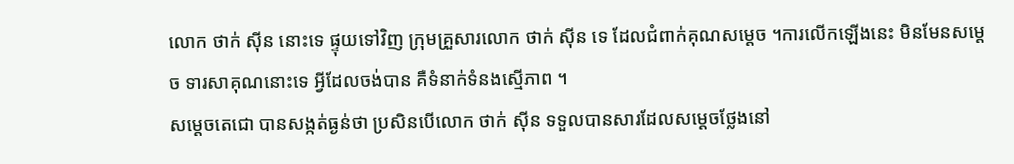លោក ថាក់ ស៊ីន នោះទេ ផ្ទុយទៅវិញ ក្រុមគ្រួសារលោក ថាក់ ស៊ីន ទេ ដែលជំពាក់គុណសម្តេច ។ការលើកឡើងនេះ មិនមែនសម្តេច ទារសាគុណនោះទេ អ្វីដែលចង់បាន គឺទំនាក់ទំនងស្មើភាព ។
សម្តេចតេជោ បានសង្កត់ធ្ងន់ថា ប្រសិនបើលោក ថាក់ ស៊ីន ទទួលបានសារដែលសម្តេចថ្លែងនៅ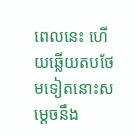ពេលនេះ ហើយឆ្លើយតបថែមទៀតនោះសម្តេចនឹង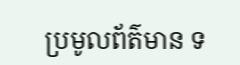ប្រមូលព័ត៌មាន ទ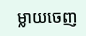ម្លាយចេញ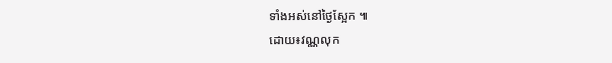ទាំងអស់នៅថ្ងៃស្អែក ៕
ដោយ៖វណ្ណលុក